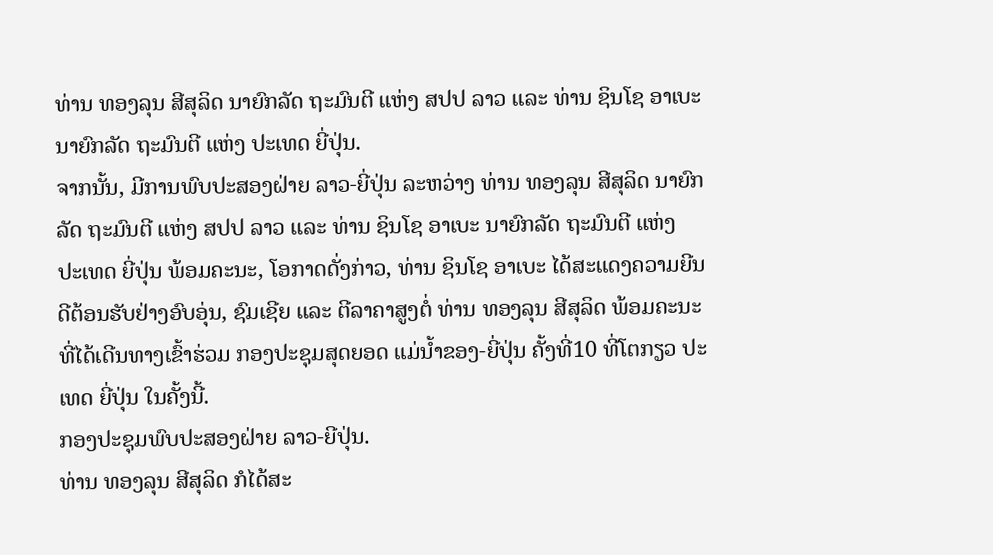ທ່ານ ທອງລຸນ ສີສຸລິດ ນາຍົກລັດ ຖະມົນຕີ ແຫ່ງ ສປປ ລາວ ແລະ ທ່ານ ຊິນໂຊ ອາເບະ ນາຍົກລັດ ຖະມົນຕີ ແຫ່ງ ປະເທດ ຍີ່ປຸ່ນ.
ຈາກນັ້ນ, ມີການພົບປະສອງຝ່າຍ ລາວ-ຍີ່ປຸ່ນ ລະຫວ່າງ ທ່ານ ທອງລຸນ ສີສຸລິດ ນາຍົກລັດ ຖະມົນຕີ ແຫ່ງ ສປປ ລາວ ແລະ ທ່ານ ຊິນໂຊ ອາເບະ ນາຍົກລັດ ຖະມົນຕີ ແຫ່ງ ປະເທດ ຍີ່ປຸ່ນ ພ້ອມຄະນະ, ໂອກາດດັ່ງກ່າວ, ທ່ານ ຊິນໂຊ ອາເບະ ໄດ້ສະແດງຄວາມຍີນດີຕ້ອນຮັບຢ່າງອົບອຸ່ນ, ຊົມເຊີຍ ແລະ ຕີລາຄາສູງຕໍ່ ທ່ານ ທອງລຸນ ສີສຸລິດ ພ້ອມຄະນະ ທີ່ໄດ້ເດີນທາງເຂົ້າຮ່ວມ ກອງປະຊຸມສຸດຍອດ ແມ່ນໍ້າຂອງ-ຍີ່ປຸ່ນ ຄັ້ງທີ່10 ທີ່ໂຕກຽວ ປະເທດ ຍີ່ປຸ່ນ ໃນຄັ້ງນີ້.
ກອງປະຊຸມພົບປະສອງຝ່າຍ ລາວ-ຍີປຸ່ນ.
ທ່ານ ທອງລຸນ ສີສຸລິດ ກໍໄດ້ສະ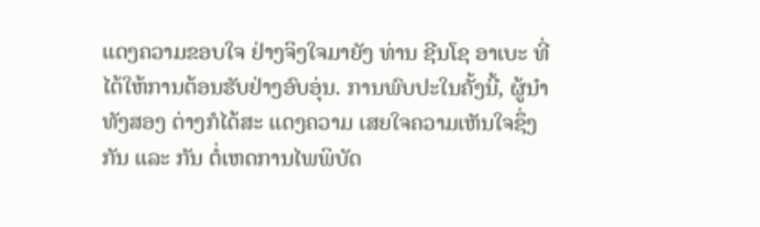ແດງຄວາມຂອບໃຈ ຢ່າງຈິງໃຈມາຍັງ ທ່ານ ຊີນໂຊ ອາເບະ ທີ່ໄດ້ໃຫ້ການຕ້ອນຮັບຢ່າງອົບອຸ່ນ. ການພົບປະໃນຄັ້ງນີ້, ຜູ້ນຳທັງສອງ ຕ່າງກໍໄດ້ສະ ແດງຄວາມ ເສຍໃຈຄວາມເຫັນໃຈຊຶ່ງກັນ ແລະ ກັນ ຕໍ່ເຫດການໄພພິບັດ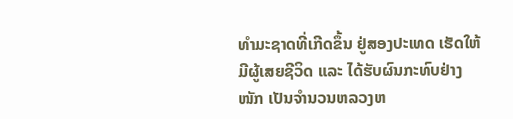ທຳມະຊາດທີ່ເກີດຂຶ້ນ ຢູ່ສອງປະເທດ ເຮັດໃຫ້ມີຜູ້ເສຍຊີວິດ ແລະ ໄດ້ຮັບຜົນກະທົບຢ່າງໜັກ ເປັນຈຳນວນຫລວງຫ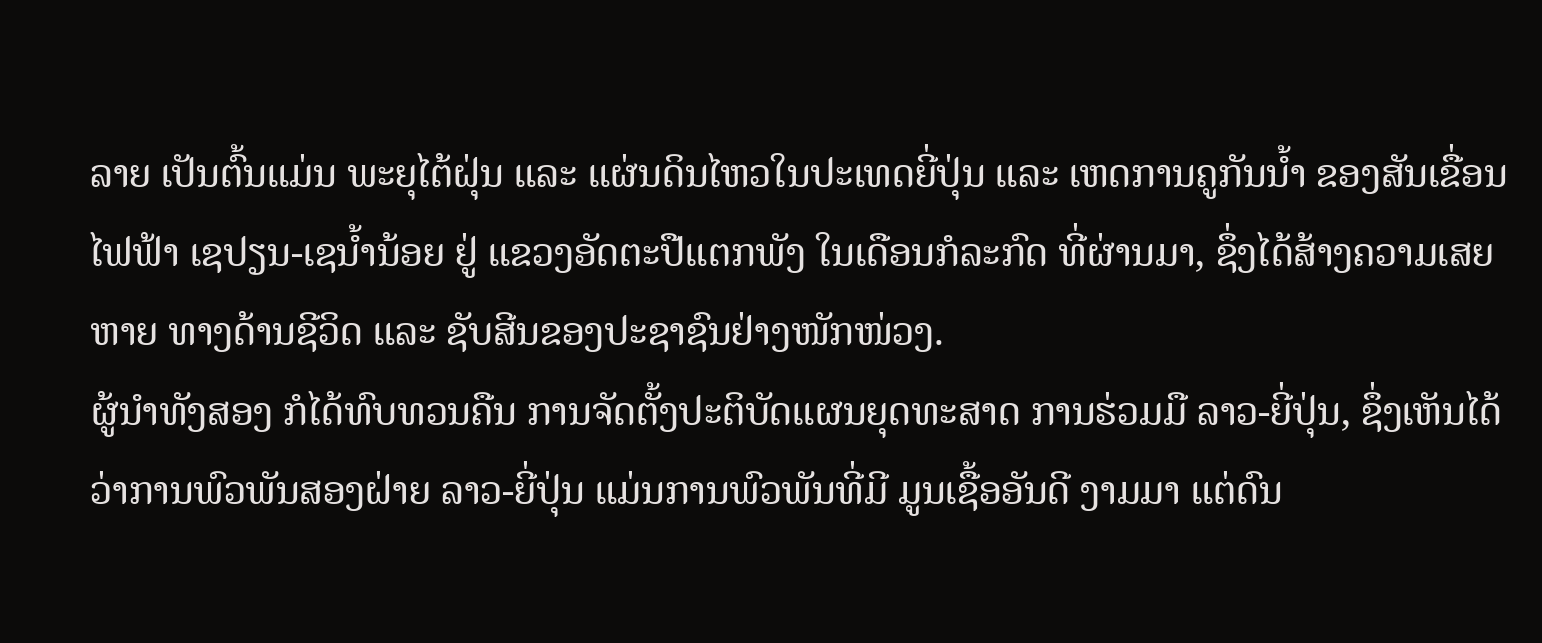ລາຍ ເປັນຕົ້ນແມ່ນ ພະຍຸໄຕ້ຝຸ່ນ ແລະ ແຜ່ນດິນໄຫວໃນປະເທດຍີ່ປຸ່ນ ແລະ ເຫດການຄູກັນນໍ້າ ຂອງສັນເຂື່ອນໄຟຟ້າ ເຊປຽນ-ເຊນໍ້ານ້ອຍ ຢູ່ ແຂວງອັດຕະປືແຕກພັງ ໃນເດືອນກໍລະກົດ ທີ່ຜ່ານມາ, ຊຶ່ງໄດ້ສ້າງຄວາມເສຍຫາຍ ທາງດ້ານຊີວິດ ແລະ ຊັບສີນຂອງປະຊາຊົນຢ່າງໜັກໜ່ວງ.
ຜູ້ນຳທັງສອງ ກໍໄດ້ທົບທວນຄືນ ການຈັດຕັ້ງປະຕິບັດແຜນຍຸດທະສາດ ການຮ່ວມມື ລາວ-ຍີ່ປຸ່ນ, ຊຶ່ງເຫັນໄດ້ວ່າການພົວພັນສອງຝ່າຍ ລາວ-ຍີ່ປຸ່ນ ແມ່ນການພົວພັນທີ່ມີ ມູນເຊື້ອອັນດີ ງາມມາ ແຕ່ດົນ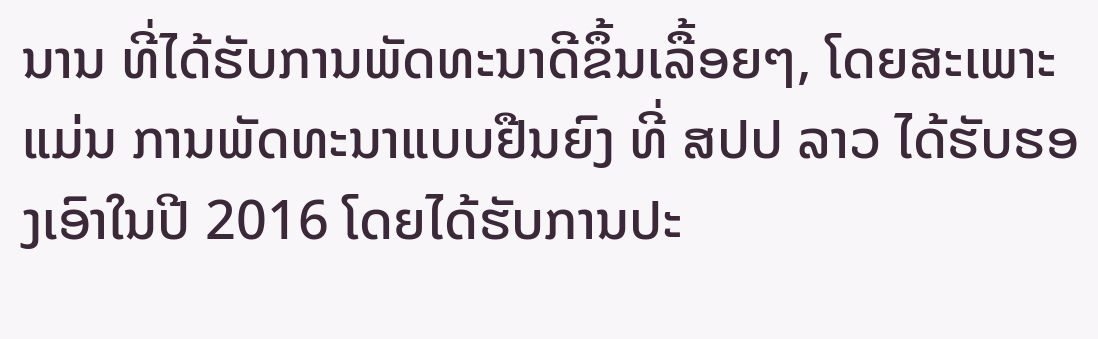ນານ ທີ່ໄດ້ຮັບການພັດທະນາດີຂຶ້ນເລື້ອຍໆ, ໂດຍສະເພາະແມ່ນ ການພັດທະນາແບບຢືນຍົງ ທີ່ ສປປ ລາວ ໄດ້ຮັບຮອງເອົາໃນປີ 2016 ໂດຍໄດ້ຮັບການປະ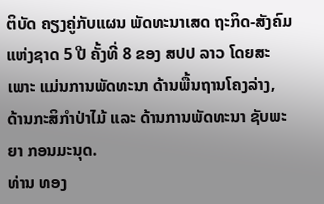ຕິບັດ ຄຽງຄູ່ກັບແຜນ ພັດທະນາເສດ ຖະກິດ-ສັງຄົມ ແຫ່ງຊາດ 5 ປີ ຄັ້ງທີ່ 8 ຂອງ ສປປ ລາວ ໂດຍສະເພາະ ແມ່ນການພັດທະນາ ດ້ານພື້ນຖານໂຄງລ່າງ, ດ້ານກະສິກໍາປ່າໄມ້ ແລະ ດ້ານການພັດທະນາ ຊັບພະຍາ ກອນມະນຸດ.
ທ່ານ ທອງ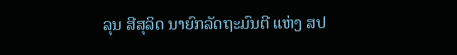ລຸນ ສີສຸລິດ ນາຍົກລັດຖະມົນຕີ ແຫ່ງ ສປ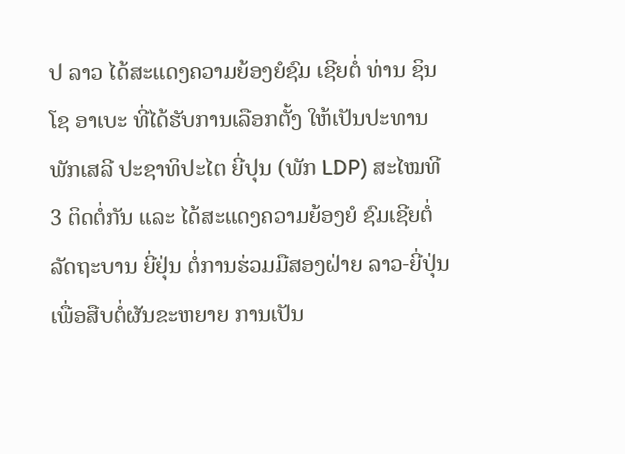ປ ລາວ ໄດ້ສະແດງຄວາມຍ້ອງຍໍຊົມ ເຊີຍຕໍ່ ທ່ານ ຊິນໂຊ ອາເບະ ທີ່ໄດ້ຮັບການເລືອກຕັ້ງ ໃຫ້ເປັນປະທານພັກເສລີ ປະຊາທິປະໄຕ ຍີ່ປຸນ (ພັກ LDP) ສະໄໝທີ 3 ຕິດຕໍ່ກັນ ແລະ ໄດ້ສະແດງຄວາມຍ້ອງຍໍ ຊົມເຊີຍຕໍ່ລັດຖະບານ ຍີ່ຢຸ່ນ ຕໍ່ການຮ່ວມມືສອງຝ່າຍ ລາວ-ຍີ່ປຸ່ນ ເພື່ອສືບຕໍ່ຜັນຂະຫຍາຍ ການເປັນ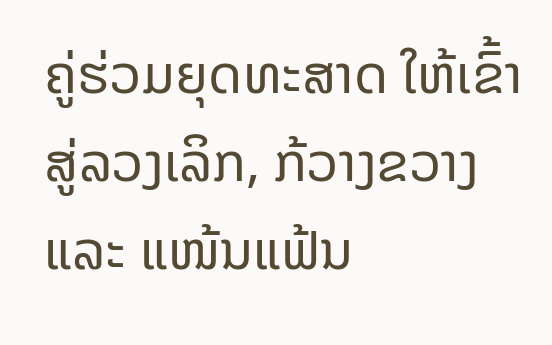ຄູ່ຮ່ວມຍຸດທະສາດ ໃຫ້ເຂົ້າສູ່ລວງເລິກ, ກ້ວາງຂວາງ ແລະ ແໜ້ນແຟ້ນ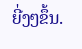ຍີ່ງໆຂຶ້ນ.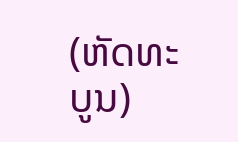(ຫັດທະບູນ)